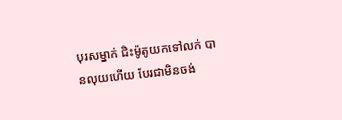បុរសម្នាក់ ជិះម៉ូតូយកទៅលក់ បានលុយហើយ បែរជាមិនចង់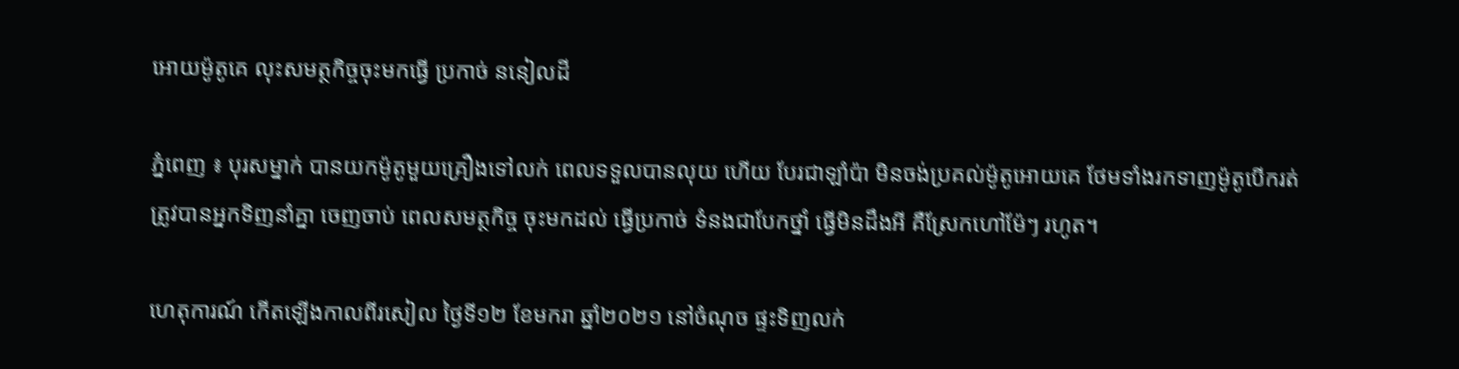អោយម៉ូតូគេ លុះសមត្ថកិច្ចចុះមកធ្វើ ប្រកាច់ ននៀលដី

ភ្នំពេញ ៖ បុរសម្នាក់ បានយកម៉ូតូមួយគ្រឿងទៅលក់ ពេលទទួលបានលុយ ហើយ បែរជាឡាំប៉ា មិនចង់ប្រគល់ម៉ូតូអោយគេ ថែមទាំងរកទាញម៉ូតូបើករត់ ត្រូវបានអ្នកទិញនាំគ្នា ចេញចាប់ ពេលសមត្ថកិច្ច ចុះមកដល់ ធ្វើប្រកាច់ ទំនងជាបែកថ្នាំ ធ្វើមិនដឹងអី គឺស្រែកហៅម៉ែៗ រហូត។

ហេតុការណ៍ កើតឡើងកាលពីរសៀល ថ្ងៃទី១២ ខែមករា ឆ្នាំ២០២១ នៅចំណុច ផ្ទះទិញលក់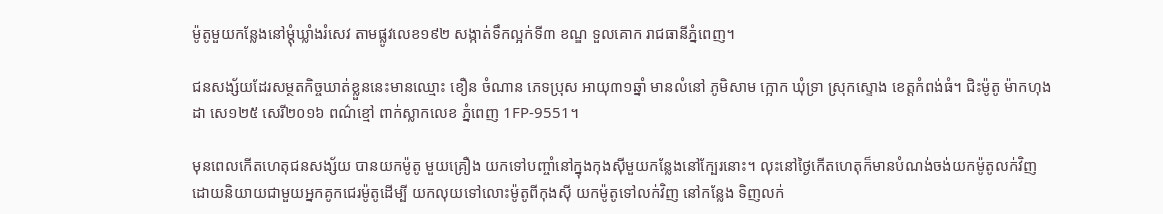ម៉ូតូមួយកន្លែងនៅម្តុំឃ្លាំងរំសេវ តាមផ្លូវលេខ១៩២ សង្កាត់ទឹកល្អក់ទី៣ ខណ្ឌ ទួលគោក រាជធានីភ្នំពេញ។

ជនសង្ស័យដែរសម្ថតកិច្ចឃាត់ខ្លួននេះមានឈ្មោះ ខឿន ចំណាន ភេទប្រុស អាយុ៣១ឆ្នាំ មានលំនៅ ភូមិសាម ក្អោក ឃុំទ្រា ស្រុកស្ទោង ខេត្តកំពង់ធំ។ ជិះម៉ូតូ ម៉ាកហុងដា សេ១២៥ សេរី២០១៦ ពណ៌ខ្មៅ ពាក់ស្លាកលេខ ភ្នំពេញ 1FP-9551។

មុនពេលកើតហេតុជនសង្ស័យ បានយកម៉ូតូ មួយគ្រឿង យកទៅបញ្ចាំនៅក្នុងកុងស៊ីមួយកន្លែងនៅក្បែរនោះ។ លុះនៅថ្ងៃកើតហេតុក៏មានបំណង់ចង់យកម៉ូតូលក់វិញ ដោយនិយាយជាមួយអ្នកគូកជេរម៉ូតូដើម្បី យកលុយទៅលោះម៉ូតូពីកុងស៊ី យកម៉ូតូទៅលក់វិញ នៅកន្លែង ទិញលក់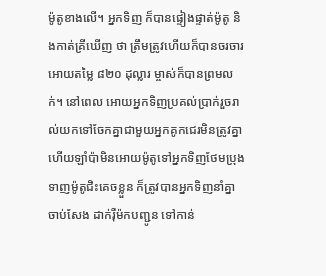ម៉ូតូខាងលើ។ អ្នកទិញ ក៏បានផ្ទៀងផ្ទាត់ម៉ូតូ និងកាត់គ្រីឃើញ ថា ត្រឹមត្រូវហើយក៏បានចរចារអោយតម្លៃ ៨២០ ដុល្លារ ម្ចាស់ក៏បានព្រមលក់។ នៅពេល អោយអ្នកទិញប្រគល់ប្រាក់រួចរាល់យកទៅចែកគ្នាជាមួយអ្នកគូកជេរមិនត្រូវគ្នា ហើយឡាំប៉ាមិនអោយម៉ូតូទៅអ្នកទិញថែមប្រុងទាញម៉ូតូជិះគេចខ្លួន ក៏ត្រូវបានអ្នកទិញនាំគ្នា ចាប់សែង ដាក់រ៉ឺម៉កបញ្ជូន ទៅកាន់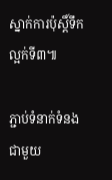ស្នាក់ការប៉ុស្តិ៍ទឹកល្អក់ទី៣៕

ភ្ជាប់ទំនាក់ទំនងជាមួយ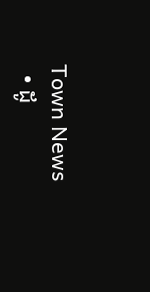Town News
  • ដូ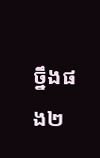ច្នឹងផង២